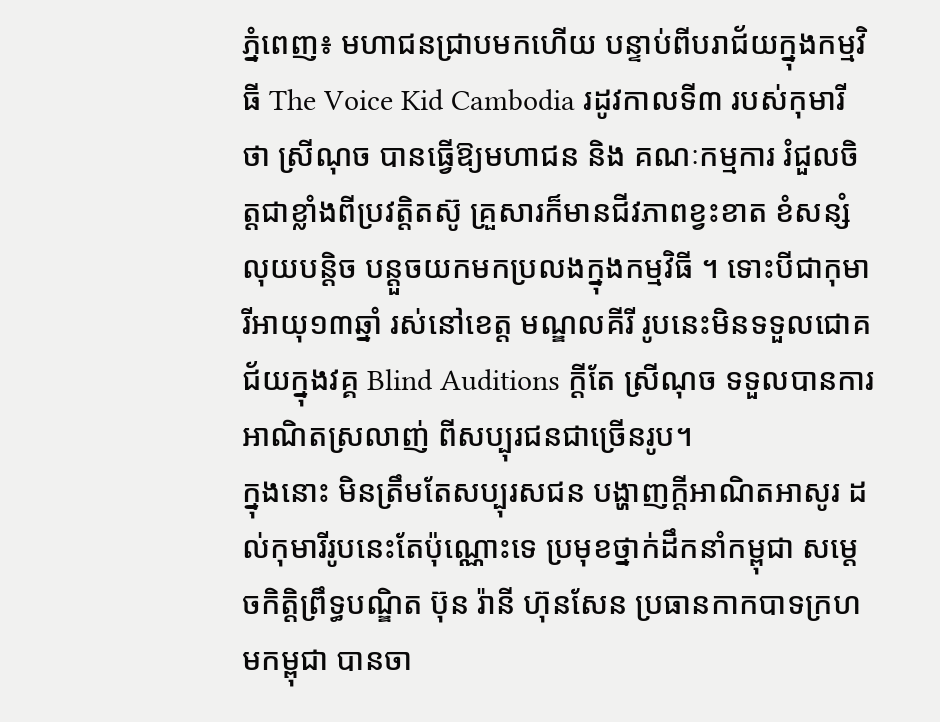ភ្នំពេញ៖ មហាជនជ្រាបមកហើយ បន្ទាប់ពីបរាជ័យក្នុងកម្មវិធី The Voice Kid Cambodia រដូវកាលទី៣ របស់កុមារី ថា ស្រីណុច បានធ្វើឱ្យមហាជន និង គណៈកម្មការ រំជួលចិត្តជាខ្លាំងពីប្រវត្តិតស៊ូ គ្រួសារក៏មានជីវភាពខ្វះខាត ខំសន្សំលុយបន្តិច បន្តួចយកមកប្រលងក្នុងកម្មវិធី ។ ទោះបីជាកុមារីអាយុ១៣ឆ្នាំ រស់នៅខេត្ត មណ្ឌលគីរី រូបនេះមិនទទួលជោគជ័យក្នុងវគ្គ Blind Auditions ក្តីតែ ស្រីណុច ទទួលបានការអាណិតស្រលាញ់ ពីសប្បុរជនជាច្រើនរូប។
ក្នុងនោះ មិនត្រឹមតែសប្បុរសជន បង្ហាញក្តីអាណិតអាសូរ ដល់កុមារីរូបនេះតែប៉ុណ្ណោះទេ ប្រមុខថ្នាក់ដឹកនាំកម្ពុជា សម្តេចកិត្តិព្រឹទ្ធបណ្ឌិត ប៊ុន រ៉ានី ហ៊ុនសែន ប្រធានកាកបាទក្រហមកម្ពុជា បានចា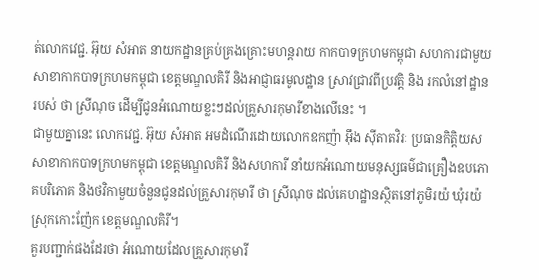ត់លោកវេជ្ជ. អ៊ុយ សំអាត នាយកដ្ឋានគ្រប់គ្រងគ្រោះមហន្តរាយ កាកបាទក្រហមកម្ពុជា សហការជាមួយសាខាកាកបាទក្រហមកម្ពុជា ខេត្តមណ្ឌលគិរី និងអាជ្ញាធរមូលដ្ឋាន ស្រាវជ្រាវពីប្រវត្តិ និង រកលំនៅដ្ឋានរបស់ ថា ស្រីណុច ដើម្បីជូនអំណោយខ្លះៗដល់គ្រួសារកុមារីខាងលើនេះ ។
ជាមួយគ្នានេះ លោកវេជ្ជ. អ៊ុយ សំអាត អមដំណើរដោយលោកឧកញ៉ា អ៊ឹង ស៊ីតាតវិរៈ ប្រធានកិត្តិយសសាខាកាកបាទក្រហមកម្ពុជា ខេត្តមណ្ឌលគិរី និងសហការី នាំយកអំណោយមនុស្សធម៌ជាគ្រឿងឧបភោគបរិភោគ និងថវិកាមួយចំនួនជូនដល់គ្រួសារកុមារី ថា ស្រីណុច ដល់គេហដ្ឋានស្ថិតនៅភូមិរយ៉ ឃុំរយ៉ ស្រុកកោះញ៉ែក ខេត្តមណ្ឌលគិរី។
គួរបញ្ជាក់ផងដែរថា អំណោយដែលគ្រួសារកុមារី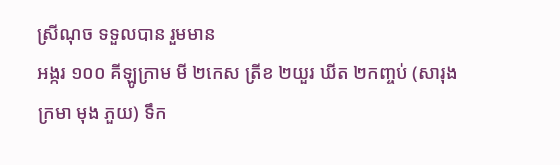ស្រីណុច ទទួលបាន រួមមាន
អង្ករ ១០០ គីឡូក្រាម មី ២កេស ត្រីខ ២យួរ ឃីត ២កញ្ចប់ (សារុង ក្រមា មុង ភួយ) ទឹក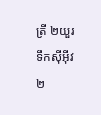ត្រី ២យួរ ទឹកស៊ីអ៊ីវ ២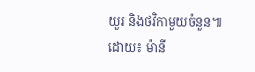យួរ និងថវិកាមួយចំនួន៕
ដោយ៖ ម៉ានី